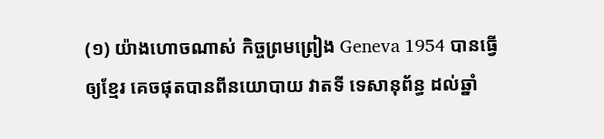(១) យ៉ាងហោចណាស់ កិច្ចព្រមព្រៀង Geneva 1954 បានធ្វើឲ្យខ្មែរ គេចផុតបានពីនយោបាយ វាតទី ទេសានុព័ន្ធ ដល់ឆ្នាំ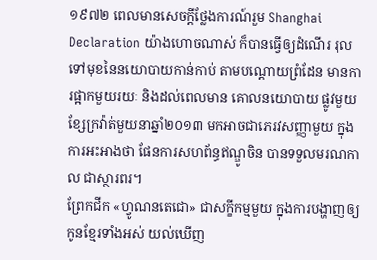១៩៧២ ពេលមានសេចក្តីថ្លែងការណ៍រួម Shanghai Declaration យ៉ាងហោចណាស់ ក៏បានធ្វើឲ្យដំណើរ រុលទៅមុខនៃនយោបាយកាន់កាប់ តាមបណ្តោយព្រំដែន មានការផ្អាកមួយរយៈ និងដល់ពេលមាន គោលនយោបាយ ផ្លូវមួយ ខ្សែក្រវ៉ាត់មួយនាឆ្នាំ២០១៣ មកអាចជាភេរវសញ្ញាមួយ ក្នុងការអះអាងថា ផែនការសហព័ន្ធឥណ្ឌូចិន បានទទួលមរណកាល ជាស្ថារពរ។
ព្រែកជីក «ហ្វូណនតេជោ» ជាសក្ខីកម្មមួយ ក្នុងការបង្ហាញឲ្យកូនខ្មែរទាំងអស់ យល់ឃើញ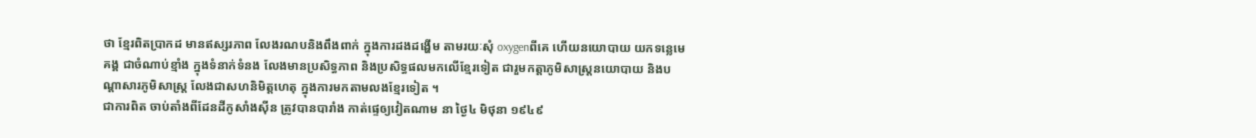ថា ខ្មែរពិតប្រាកដ មានឥស្សរភាព លែងរណបនិងពឹងពាក់ ក្នុងការដងដង្ហើម តាមរយៈសុំ oxygenពីគេ ហើយនយោបាយ យកទន្លេមេគង្គ ជាចំណាប់ខ្មាំង ក្នុងទំនាក់ទំនង លែងមានប្រសិទ្ធភាព និងប្រសិទ្ធផលមកលើខ្មែរទៀត ជារួមកត្តាភូមិសាស្ត្រនយោបាយ និងបណ្តាសារភូមិសាស្ត្រ លែងជាសហនិមិត្តហេតុ ក្នុងការមកតាមលងខ្មែរទៀត ។
ជាការពិត ចាប់តាំងពីដែនដីកូសាំងស៊ីន ត្រូវបានបារាំង កាត់ផ្ទេឲ្យវៀតណាម នា ថ្ងៃ៤ មិថុនា ១៩៤៩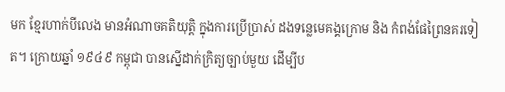មក ខ្មែរហាក់បីលេង មានអំណាចគតិយុត្តិ ក្នុងការប្រើប្រាស់ ដងទន្លេមេគង្គក្រោម និង កំពង់ផែព្រៃនគរទៀត។ ក្រោយឆ្នាំ ១៩៤៩ កម្ពុជា បានស្នើដាក់ក្រិត្យច្បាប់មួយ ដើម្បីប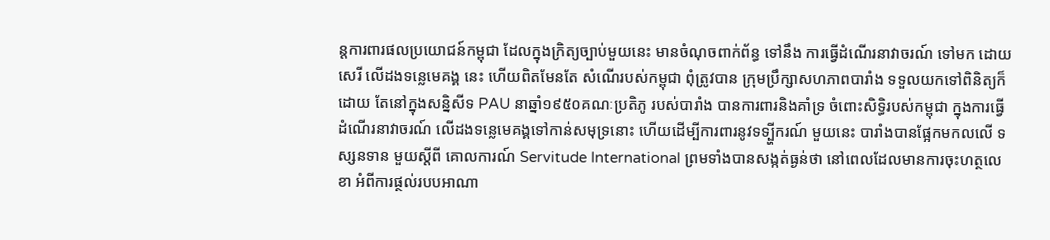ន្តការពារផលប្រយោជន៍កម្ពុជា ដែលក្នុងក្រិត្យច្បាប់មួយនេះ មានចំណុចពាក់ព័ន្ធ ទៅនឹង ការធ្វើដំណើរនាវាចរណ៍ ទៅមក ដោយសេរី លើដងទន្លេមេគង្គ នេះ ហើយពិតមែនតែ សំណើរបស់កម្ពុជា ពុំត្រូវបាន ក្រុមប្រឹក្សាសហភាពបារាំង ទទួលយកទៅពិនិត្យក៏ដោយ តែនៅក្នុងសន្និសីទ PAU នាឆ្នាំ១៩៥០គណៈប្រតិភូ របស់បារាំង បានការពារនិងគាំទ្រ ចំពោះសិទិ្ធរបស់កម្ពុជា ក្នុងការធ្វើដំណើរនាវាចរណ៍ លើដងទន្លេមេគង្គទៅកាន់សមុទ្រនោះ ហើយដើម្បីការពារនូវទទ្ប្ហីករណ៍ មួយនេះ បារាំងបានផ្អែកមកលលើ ទស្សនទាន មួយស្តីពី គោលការណ៍ Servitude International ព្រមទាំងបានសង្កត់ធ្ងន់ថា នៅពេលដែលមានការចុះហត្ថលេខា អំពីការផ្ថល់របបអាណា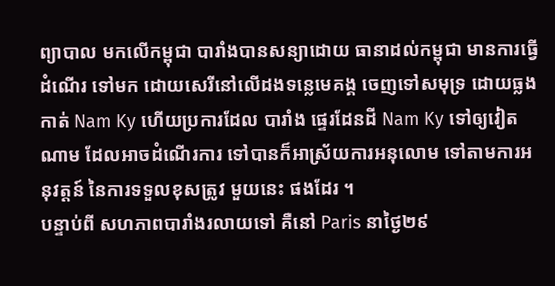ព្យាបាល មកលើកម្ពុជា បារាំងបានសន្យាដោយ ធានាដល់កម្ពុជា មានការធ្វើដំណើរ ទៅមក ដោយសេរីនៅលើដងទន្លេមេគង្គ ចេញទៅសមុទ្រ ដោយធ្លងកាត់ Nam Ky ហើយប្រការដែល បារាំង ផ្ទេរដែនដី Nam Ky ទៅឲ្យវៀតណាម ដែលអាចដំណើរការ ទៅបានក៏អាស្រ័យការអនុលោម ទៅតាមការអនុវត្តន៍ នៃការទទួលខុសត្រូវ មួយនេះ ផងដែរ ។
បន្ទាប់ពី សហភាពបារាំងរលាយទៅ គឺនៅ Paris នាថ្ងៃ២៩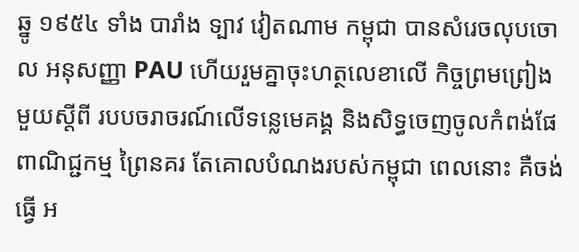ឆ្នូ ១៩៥៤ ទាំង បារាំង ទ្បាវ វៀតណាម កម្ពុជា បានសំរេចលុបចោល អនុសញ្ញា PAU ហើយរួមគ្នាចុះហត្ថលេខាលើ កិច្ចព្រមព្រៀងមួយស្តីពី របបចរាចរណ៍លើទន្លេមេគង្គ និងសិទ្ធចេញចូលកំពង់ផែ ពាណិជ្ជកម្ម ព្រៃនគរ តែគោលបំណងរបស់កម្ពុជា ពេលនោះ គឺចង់ធ្វើ អ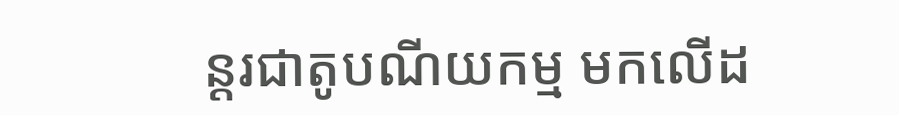ន្តរជាតូបណីយកម្ម មកលើដ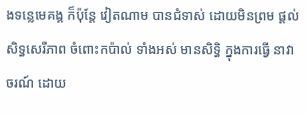ងទន្លេមេគង្គ ក៏ប៉ុន្តែ វៀតណាម បានជំទាស់ ដោយមិនព្រម ផ្តល់សិទ្ធសេរីភាព ចំពោះកប៉ាល់ ទាំងអស់ មានសិទិ្ធ ក្នុងការធ្វើ នាវាចរណ៍ ដោយ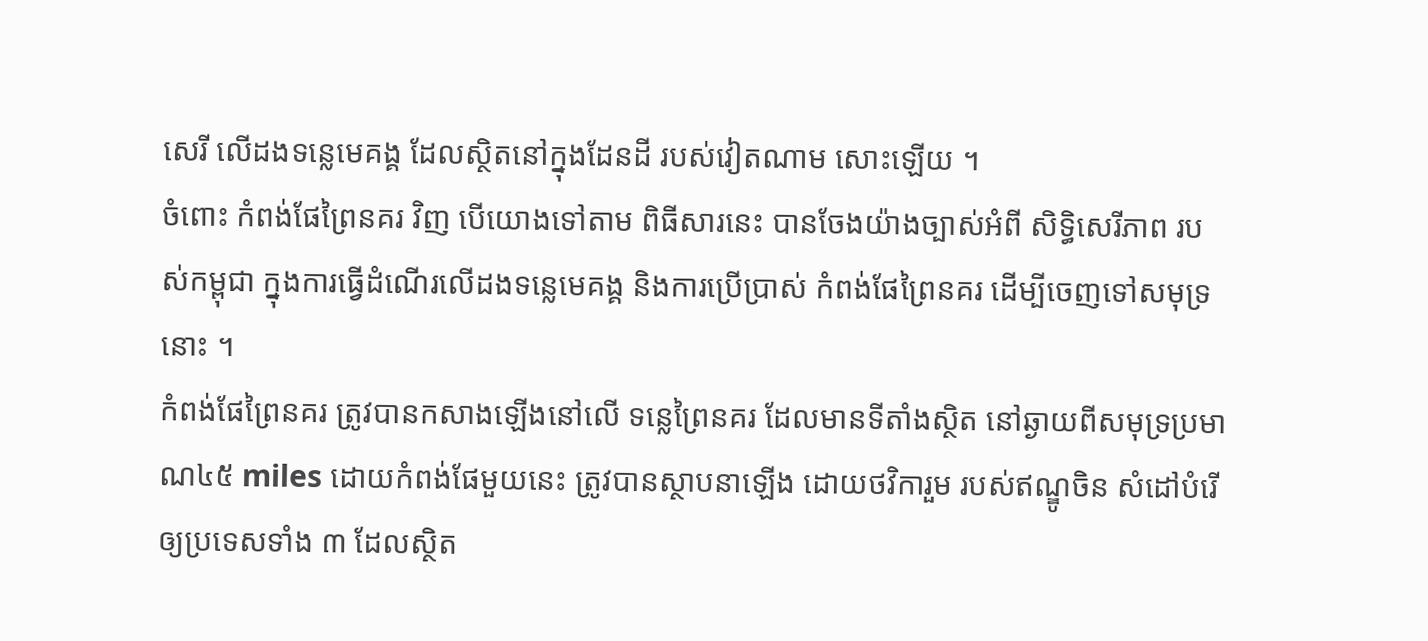សេរី លើដងទន្លេមេគង្គ ដែលស្ថិតនៅក្នុងដែនដី របស់វៀតណាម សោះឡើយ ។
ចំពោះ កំពង់ផែព្រៃនគរ វិញ បើយោងទៅតាម ពិធីសារនេះ បានចែងយ៉ាងច្បាស់អំពី សិទ្ធិសេរីភាព របស់កម្ពុជា ក្នុងការធ្វើដំណើរលើដងទន្លេមេគង្គ និងការប្រើប្រាស់ កំពង់ផែព្រៃនគរ ដើម្បីចេញទៅសមុទ្រនោះ ។
កំពង់ផែព្រៃនគរ ត្រូវបានកសាងឡើងនៅលើ ទន្លេព្រៃនគរ ដែលមានទីតាំងស្ថិត នៅឆ្ងាយពីសមុទ្រប្រមាណ៤៥ miles ដោយកំពង់ផែមួយនេះ ត្រូវបានស្ថាបនាឡើង ដោយថវិការួម របស់ឥណ្ឌូចិន សំដៅបំរើឲ្យប្រទេសទាំង ៣ ដែលស្ថិត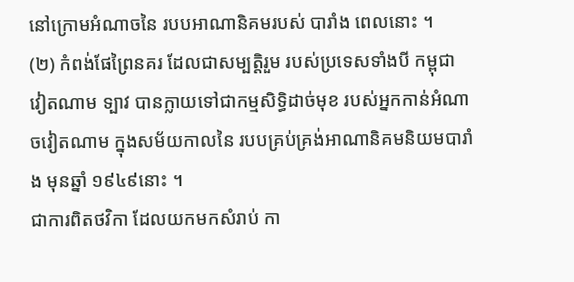នៅក្រោមអំណាចនៃ របបអាណានិគមរបស់ បារាំង ពេលនោះ ។
(២) កំពង់ផែព្រៃនគរ ដែលជាសម្បត្តិរួម របស់ប្រទេសទាំងបី កម្ពុជា វៀតណាម ទ្បាវ បានក្លាយទៅជាកម្មសិទ្ធិដាច់មុខ របស់អ្នកកាន់អំណាចវៀតណាម ក្នុងសម័យកាលនៃ របបគ្រប់គ្រង់អាណានិគមនិយមបារាំង មុនឆ្នាំ ១៩៤៩នោះ ។
ជាការពិតថវិកា ដែលយកមកសំរាប់ កា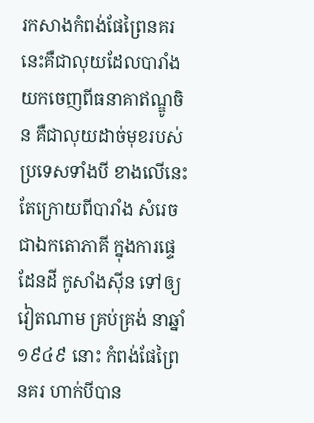រកសាងកំពង់ផែព្រៃនគរ នេះគឺជាលុយដែលបារាំង យកចេញពីធនាគាឥណ្ឌូចិន គឺជាលុយដាច់មុខរបស់ប្រទេសទាំងបី ខាងលើនេះ តែក្រោយពីបារាំង សំរេចជាឯកតោភាគី ក្នុងការផ្ទេដែនដី កូសាំងស៊ីន ទៅឲ្យវៀតណាម គ្រប់គ្រង់ នាឆ្នាំ១៩៤៩ នោះ កំពង់ផែព្រៃនគរ ហាក់បីបាន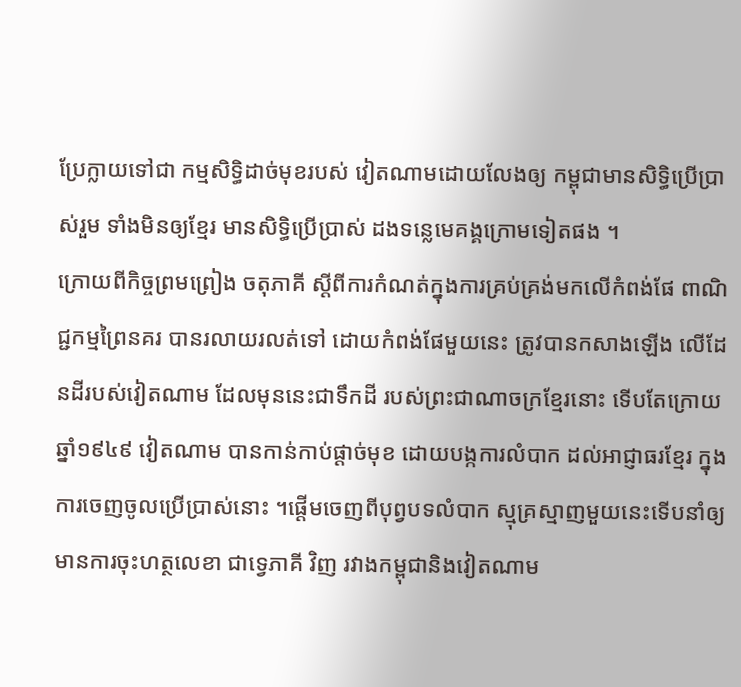ប្រែក្លាយទៅជា កម្មសិទ្ធិដាច់មុខរបស់ វៀតណាមដោយលែងឲ្យ កម្ពុជាមានសិទ្ធិប្រើប្រាស់រួម ទាំងមិនឲ្យខ្មែរ មានសិទ្ធិប្រើប្រាស់ ដងទន្លេមេគង្គក្រោមទៀតផង ។
ក្រោយពីកិច្ចព្រមព្រៀង ចតុភាគី ស្តីពីការកំណត់ក្នុងការគ្រប់គ្រង់មកលើកំពង់ផែ ពាណិជ្ជកម្មព្រៃនគរ បានរលាយរលត់ទៅ ដោយកំពង់ផែមួយនេះ ត្រូវបានកសាងឡើង លើដែនដីរបស់វៀតណាម ដែលមុននេះជាទឹកដី របស់ព្រះជាណាចក្រខ្មែរនោះ ទើបតែក្រោយឆ្នាំ១៩៤៩ វៀតណាម បានកាន់កាប់ផ្តាច់មុខ ដោយបង្កការលំបាក ដល់អាជ្ញាធរខ្មែរ ក្នុងការចេញចូលប្រើប្រាស់នោះ ។ផ្ដើមចេញពីបុព្វបទលំបាក ស្មុគ្រស្មាញមួយនេះទើបនាំឲ្យមានការចុះហត្ថលេខា ជាទ្វេភាគី វិញ រវាងកម្ពុជានិងវៀតណាម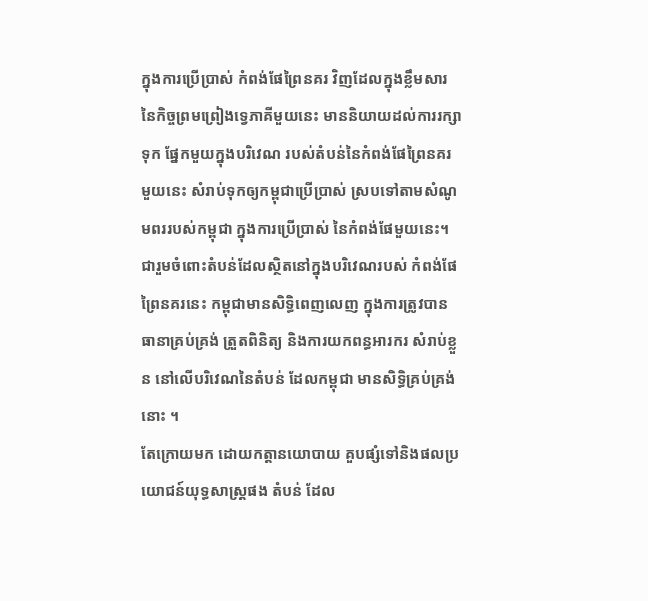ក្នុងការប្រើប្រាស់ កំពង់ផែព្រៃនគរ វិញដែលក្នុងខ្លឹមសារ នៃកិច្ចព្រមព្រៀងទ្វេភាគីមួយនេះ មាននិយាយដល់ការរក្សាទុក ផ្នែកមួយក្នុងបរិវេណ របស់តំបន់នៃកំពង់ផែព្រៃនគរ មួយនេះ សំរាប់ទុកឲ្យកម្ពុជាប្រើប្រាស់ ស្របទៅតាមសំណូមពររបស់កម្ពុជា ក្នុងការប្រើប្រាស់ នៃកំពង់ផែមួយនេះ។ ជារួមចំពោះតំបន់ដែលស្ថិតនៅក្នុងបរិវេណរបស់ កំពង់ផែព្រៃនគរនេះ កម្ពុជាមានសិទ្ធិពេញលេញ ក្នុងការត្រូវបានធានាគ្រប់គ្រង់ ត្រួតពិនិត្យ និងការយកពន្ធអារករ សំរាប់ខ្លួន នៅលើបរិវេណនៃតំបន់ ដែលកម្ពុជា មានសិទ្ធិគ្រប់គ្រង់នោះ ។
តែក្រោយមក ដោយកត្តានយោបាយ គួបផ្សំទៅនិងផលប្រយោជន៍យុទ្ធសាស្ត្រផង តំបន់ ដែល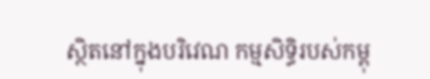ស្ថិតនៅក្នុងបរិវេណ កម្មសិទិ្ធរបស់កម្ពុ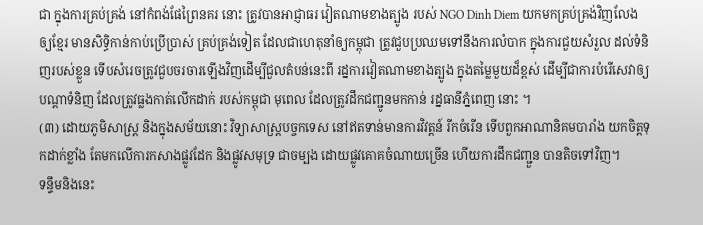ជា ក្នុងការគ្រប់គ្រង់ នៅកំពង់ផែព្រៃនគរ នោះ ត្រូវបានអាជ្ញាធរ វៀតណាមខាងត្បូង របស់ NGO Dinh Diem យកមកគ្រប់គ្រង់វិញលែង ឲ្យខ្មែរ មានសិទិ្ធកាន់កាប់ប្រើប្រាស់ គ្រប់គ្រង់ទៀត ដែលជាហេតុនាំឲ្យកម្ពុជា ត្រូវជួបប្រឈមទៅនឹងការលំបាក ក្នុងការជួយសំរួល ដល់ទំនិញរបស់ខ្លួន ទើបសំរេចត្រូវជួបចរចារឡើងវិញដើម្បីជួលតំបន់នេះពី រដ្នការវៀតណាមខាងត្បូង ក្នុងតម្លៃមួយដ៏ខ្ពស់ ដើម្បីជាការបំរើសេវាឲ្យបណ្តាទំនិញ ដែលត្រូវធ្លងកាត់លើកដាក់ របស់កម្ពុជា មុពេល ដែលត្រូវដឹកជញ្ជូនមកកាន់ រដ្នធានីភ្នំពេញ នោះ ។
(៣) ដោយភូមិសាស្ត្រ និងក្នុងសម័យនោះ វិទ្យាសាស្រ្តបច្ចកទេស នៅឥតទាន់មានការវិវត្តន៍ រីកចំរើន ទើបពួកអាណានិគមបារាំង យកចិត្តទុកដាក់ខ្លាំង តែមកលើការកសាងផ្លូវដែក និងផ្លូវសមុទ្រ ជាចម្បង ដោយផ្លូវគោគចំណាយច្រើន ហើយការដឹកជញ្ជួន បានតិចទៅវិញ។
ទន្ទឹមនិងនេះ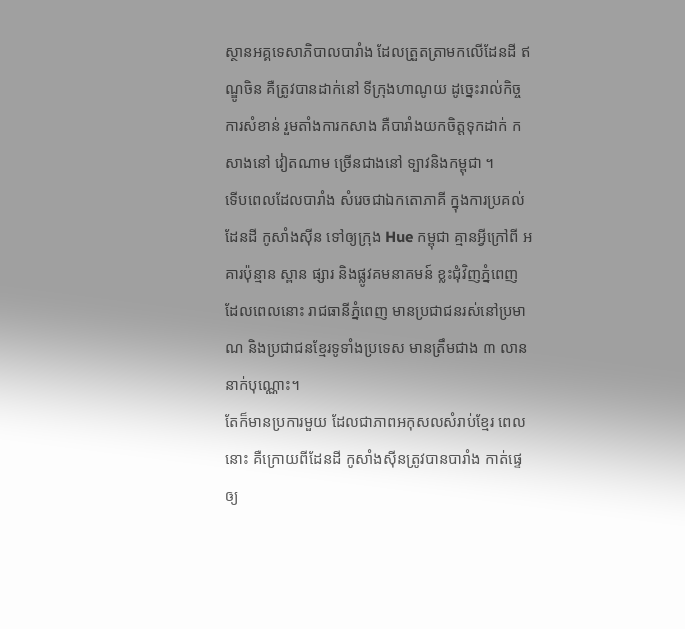ស្ថានអគ្គទេសាភិបាលបារាំង ដែលត្រួតត្រាមកលើដែនដី ឥណ្ឌូចិន គឺត្រូវបានដាក់នៅ ទីក្រុងហាណូយ ដូច្នេះរាល់កិច្ចការសំខាន់ រួមតាំងការកសាង គឺបារាំងយកចិត្តទុកដាក់ កសាងនៅ វៀតណាម ច្រើនជាងនៅ ទ្បាវនិងកម្ពុជា ។
ទើបពេលដែលបារាំង សំរេចជាឯកតោភាគី ក្នុងការប្រគល់ដែនដី កូសាំងស៊ីន ទៅឲ្យក្រុង Hue កម្ពុជា គ្មានអ្វីក្រៅពី អគារប៉ុន្មាន ស្ពាន ផ្សារ និងផ្លូវគមនាគមន៍ ខ្លះជុំវិញភ្នំពេញ ដែលពេលនោះ រាជធានីភ្នំពេញ មានប្រជាជនរស់នៅប្រមាណ និងប្រជាជនខ្មែរទូទាំងប្រទេស មានត្រឹមជាង ៣ លាននាក់បុណ្ណោះ។
តែក៏មានប្រការមួយ ដែលជាភាពអកុសលសំរាប់ខ្មែរ ពេលនោះ គឺក្រោយពីដែនដី កូសាំងស៊ីនត្រូវបានបារាំង កាត់ផ្ទេឲ្យ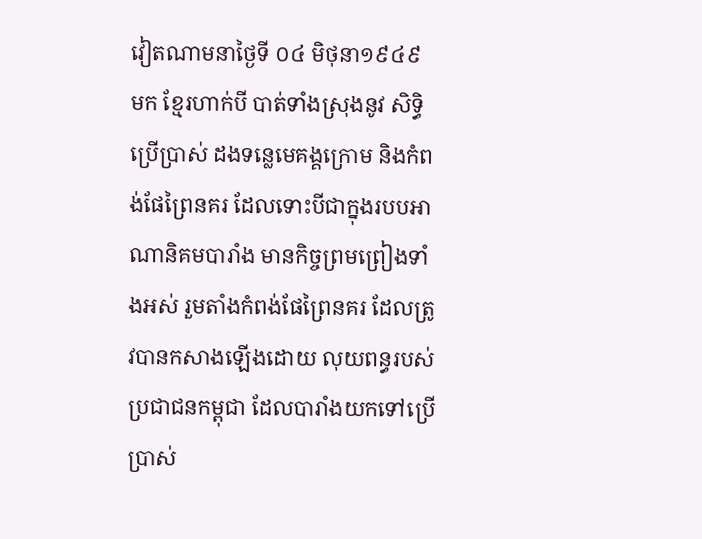វៀតណាមនាថ្ងៃទី ០៤ មិថុនា១៩៤៩ មក ខ្មែរហាក់បី បាត់ទាំងស្រុងនូវ សិទ្ធិប្រើប្រាស់ ដងទន្លេមេគង្គក្រោម និងកំពង់ផែព្រៃនគរ ដែលទោះបីជាក្នុងរបបអាណានិគមបារាំង មានកិច្ចព្រមព្រៀងទាំងអស់ រួមតាំងកំពង់ផែព្រៃនគរ ដែលត្រូវបានកសាងឡើងដោយ លុយពន្ធរបស់ប្រជាជនកម្ពុជា ដែលបារាំងយកទៅប្រើប្រាស់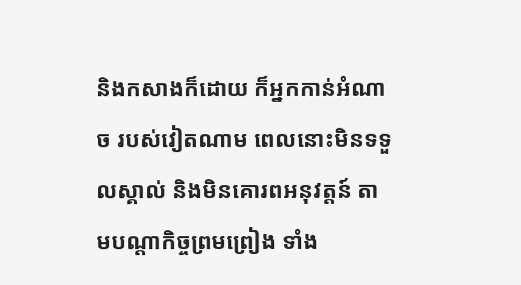និងកសាងក៏ដោយ ក៏អ្នកកាន់អំណាច របស់វៀតណាម ពេលនោះមិនទទួលស្គាល់ និងមិនគោរពអនុវត្តន៍ តាមបណ្តាកិច្ចព្រមព្រៀង ទាំង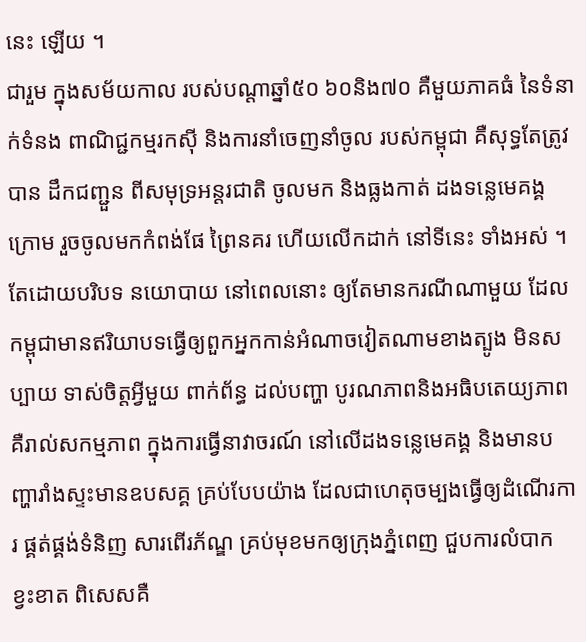នេះ ឡើយ ។
ជារួម ក្នុងសម័យកាល របស់បណ្តាឆ្នាំ៥០ ៦០និង៧០ គឺមួយភាគធំ នៃទំនាក់ទំនង ពាណិជ្ជកម្មរកស៊ី និងការនាំចេញនាំចូល របស់កម្ពុជា គឺសុទ្ធតែត្រូវបាន ដឹកជញ្ជួន ពីសមុទ្រអន្តរជាតិ ចូលមក និងធ្លងកាត់ ដងទន្លេមេគង្គក្រោម រួចចូលមកកំពង់ផែ ព្រៃនគរ ហើយលើកដាក់ នៅទីនេះ ទាំងអស់ ។
តែដោយបរិបទ នយោបាយ នៅពេលនោះ ឲ្យតែមានករណីណាមួយ ដែលកម្ពុជាមានឥរិយាបទធ្វើឲ្យពួកអ្នកកាន់អំណាចវៀតណាមខាងត្បូង មិនសប្បាយ ទាស់ចិត្តអ្វីមួយ ពាក់ព័ន្ធ ដល់បញ្ហា បូរណភាពនិងអធិបតេយ្យភាព គឺរាល់សកម្មភាព ក្នុងការធ្វើនាវាចរណ៍ នៅលើដងទន្លេមេគង្គ និងមានបញ្ហារាំងស្ទះមានឧបសគ្គ គ្រប់បែបយ៉ាង ដែលជាហេតុចម្បងធ្វើឲ្យដំណើរការ ផ្គត់ផ្គង់ទំនិញ សារពើរភ័ណ្ឌ គ្រប់មុខមកឲ្យក្រុងភ្នំពេញ ជួបការលំបាក ខ្វះខាត ពិសេសគឺ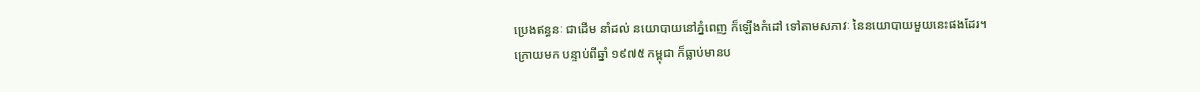ប្រេងឥន្ធនៈ ជាដើម នាំដល់ នយោបាយនៅភ្នំពេញ ក៏ឡើងកំដៅ ទៅតាមសភាវៈ នៃនយោបាយមួយនេះផងដែរ។
ក្រោយមក បន្ទាប់ពីឆ្នាំ ១៩៧៥ កម្ពុជា ក៏ធ្លាប់មានប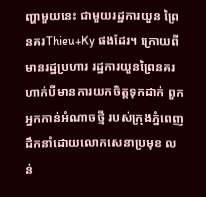ញ្ហាមួយនេះ ជាមួយរដ្ឋការយួន ព្រៃនគរThieu+Ky ផងដែរ។ ក្រោយពីមានរដ្ឋប្រហារ រដ្ឋការយួនព្រៃនគរ ហាក់បីមានការយកចិត្តទុកដាក់ ពួកអ្នកកាន់អំណាចថ្មី របស់ក្រុងភ្នំពេញ ដឹកនាំដោយលោកសេនាប្រមុខ លន់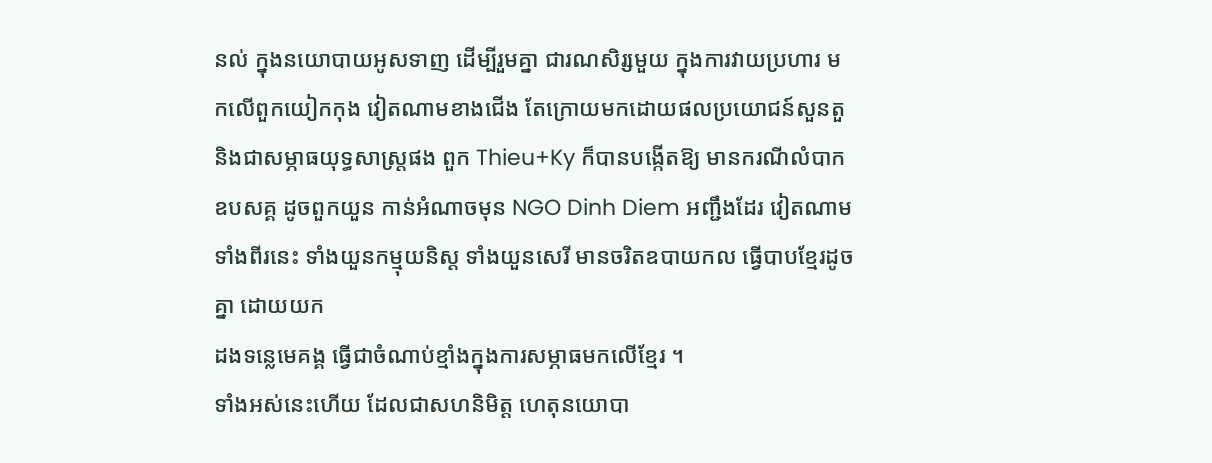នល់ ក្នុងនយោបាយអូសទាញ ដើម្បីរួមគ្នា ជារណសិរ្សមួយ ក្នុងការវាយប្រហារ មកលើពួកយៀកកុង វៀតណាមខាងជើង តែក្រោយមកដោយផលប្រយោជន៍សួនតួ និងជាសម្ភាធយុទ្ធសាស្ត្រផង ពួក Thieu+Ky ក៏បានបង្កើតឱ្យ មានករណីលំបាក ឧបសគ្គ ដូចពួកយួន កាន់អំណាចមុន NGO Dinh Diem អញ្ជឹងដែរ វៀតណាម
ទាំងពីរនេះ ទាំងយួនកម្មុយនិស្ត ទាំងយួនសេរី មានចរិតឧបាយកល ធ្វើបាបខ្មែរដូចគ្នា ដោយយក
ដងទន្លេមេគង្គ ធ្វើជាចំណាប់ខ្មាំងក្នុងការសម្ភាធមកលើខ្មែរ ។
ទាំងអស់នេះហើយ ដែលជាសហនិមិត្ត ហេតុនយោបា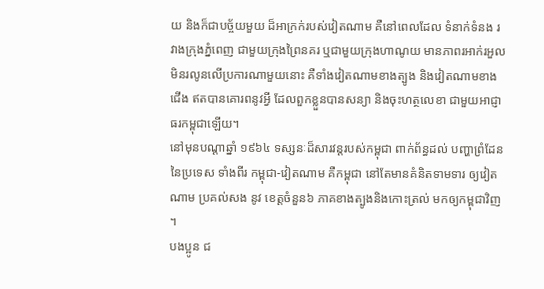យ និងក៏ជាបច្ច័យមួយ ដ៏អាក្រក់របស់វៀតណាម គឺនៅពេលដែល ទំនាក់ទំនង រវាងក្រុងភ្នំពេញ ជាមួយក្រុងព្រៃនគរ ឬជាមួយក្រុងហាណូយ មានភាពរអាក់រអួល មិនរលូនលើប្រការណាមួយនោះ គឺទាំងវៀតណាមខាងត្បូង និងវៀតណាមខាងជើង ឥតបានគោរពនូវអ្វី ដែលពួកខ្លួនបានសន្យា និងចុះហត្ថលេខា ជាមួយអាជ្ញាធរកម្ពុជាឡើយ។
នៅមុនបណ្តាឆ្នាំ ១៩៦៤ ទស្សនៈដ៏សារវន្តរបស់កម្ពុជា ពាក់ព័ន្ធដល់ បញ្ហាព្រំដែននៃប្រទេស ទាំងពីរ កម្ពុជា-វៀតណាម គឺកម្ពុជា នៅតែមានគំនិតទាមទារ ឲ្យវៀតណាម ប្រគល់សង នូវ ខេត្តចំនួន៦ ភាគខាងត្បូងនិងកោះត្រល់ មកឲ្យកម្ពុជាវិញ ។
បងប្អូន ជ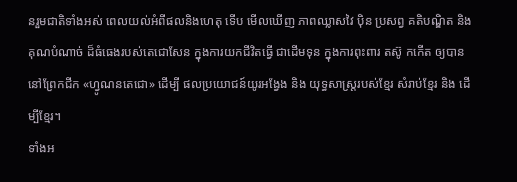នរួមជាតិទាំងអស់ ពេលយល់អំពីផលនិងហេតុ ទើប មើលឃើញ ភាពឈ្លាសវៃ បុិន ប្រសព្វ គតិបណ្ឌិត និងគុណបំណាច់ ដ៏ធំធេងរបស់តេជោសែន ក្នុងការយកជីវិតធ្វើ ជាដើមទុន ក្នុងការពុះពារ តស៊ូ កកើត ឲ្យបាននៅព្រែកជីក «ហ្វូណនតេជោ» ដើម្បី ផលប្រយោជន៍យូរអង្វែង និង យុទ្ធសាស្ត្ររបស់ខ្មែរ សំរាប់ខ្មែរ និង ដើម្បីខ្មែរ។
ទាំងអ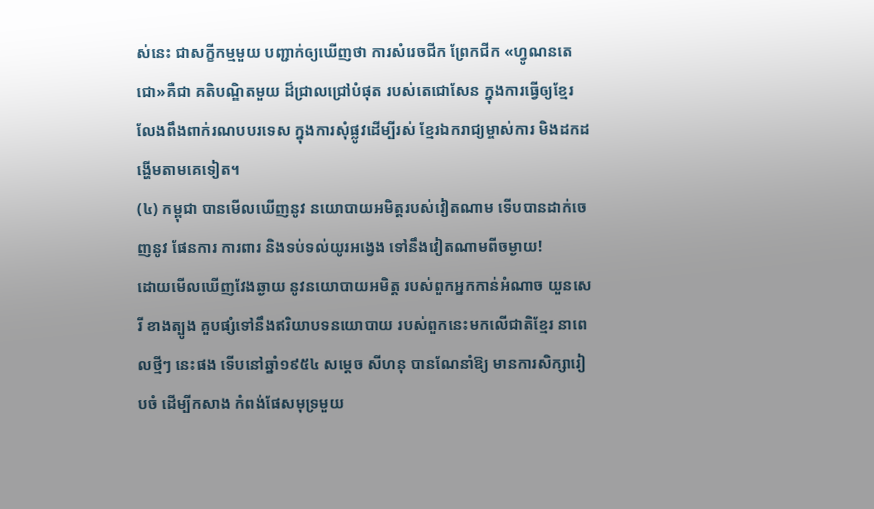ស់នេះ ជាសក្ខីកម្មមួយ បញ្ជាក់ឲ្យឃើញថា ការសំរេចជីក ព្រែកជីក «ហ្វូណនតេជោ»គឺជា គតិបណ្ឌិតមួយ ដ៏ជ្រាលជ្រៅបំផុត របស់តេជោសែន ក្នុងការធ្វើឲ្យខ្មែរ លែងពឹងពាក់រណបបរទេស ក្នុងការសុំផ្លូវដើម្បីរស់ ខ្មែរឯករាជ្យម្ចាស់ការ មិងដកដង្ហើមតាមគេទៀត។
(៤) កម្ពុជា បានមើលឃើញនូវ នយោបាយអមិត្តរបស់វៀតណាម ទើបបានដាក់ចេញនូវ ផែនការ ការពារ និងទប់ទល់យូរអង្វេង ទៅនឹងវៀតណាមពីចម្ងាយ!
ដោយមើលឃើញវែងឆ្ងាយ នូវនយោបាយអមិត្ត របស់ពួកអ្នកកាន់អំណាច យួនសេរី ខាងត្បូង គួបផ្សំទៅនឹងឥរិយាបទនយោបាយ របស់ពួកនេះមកលើជាតិខ្មែរ នាពេលថ្មីៗ នេះផង ទើបនៅឆ្នាំ១៩៥៤ សម្តេច សីហនុ បានណែនាំឱ្យ មានការសិក្សារៀបចំ ដើម្បីកសាង កំពង់ផែសមុទ្រមួយ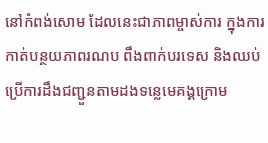នៅកំពង់សោម ដែលនេះជាភាពម្ចាស់ការ ក្នុងការកាត់បន្ថយភាពរណប ពឹងពាក់បរទេស និងឈប់ប្រើការដឹងជញ្ជួនតាមដងទន្លេមេគង្គក្រោម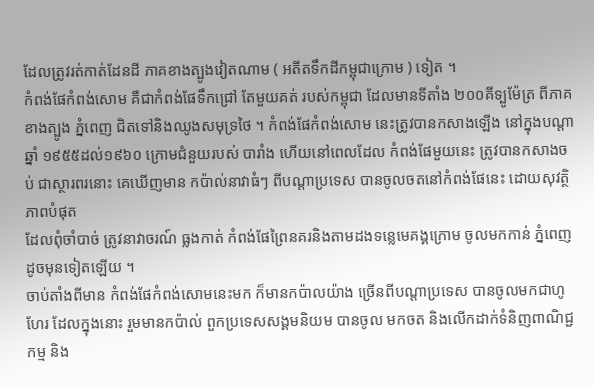ដែលត្រូវរត់កាត់ដែនដី ភាគខាងត្បូងវៀតណាម ( អតីតទឹកដីកម្ពុជាក្រោម ) ទៀត ។
កំពង់ផែកំពង់សោម គឺជាកំពង់ផែទឹកជ្រៅ តែមួយគត់ របស់កម្ពុជា ដែលមានទីតាំង ២០០គីទ្បូម៉ែត្រ ពីភាគខាងត្បូង ភ្នំពេញ ជិតទៅនិងឈូងសមុទ្រថៃ ។ កំពង់ផែកំពង់សោម នេះត្រូវបានកសាងឡើង នៅក្នុងបណ្តាឆ្នាំ ១៩៥៥ដល់១៩៦០ ក្រោមជំនួយរបស់ បារាំង ហើយនៅពេលដែល កំពង់ផែមួយនេះ ត្រូវបានកសាងចប់ ជាស្ថារពរនោះ គេឃើញមាន កប៉ាល់នាវាធំៗ ពីបណ្តាប្រទេស បានចូលចតនៅកំពង់ផែនេះ ដោយសុវត្ថិភាពបំផុត
ដែលពុំចាំបាច់ ត្រូវនាវាចរណ៍ ធ្លងកាត់ កំពង់ផែព្រៃនគរនិងតាមដងទន្លេមេគង្គក្រោម ចូលមកកាន់ ភ្នំពេញ ដូចមុនទៀតឡើយ ។
ចាប់តាំងពីមាន កំពង់ផែកំពង់សោមនេះមក ក៏មានកប៉ាលយ៉ាង ច្រើនពីបណ្តាប្រទេស បានចូលមកជាហូហែរ ដែលក្នុងនោះ រួមមានកប៉ាល់ ពួកប្រទេសសង្គមនិយម បានចូល មកចត និងលើកដាក់ទំនិញពាណិជ្ជកម្ម និង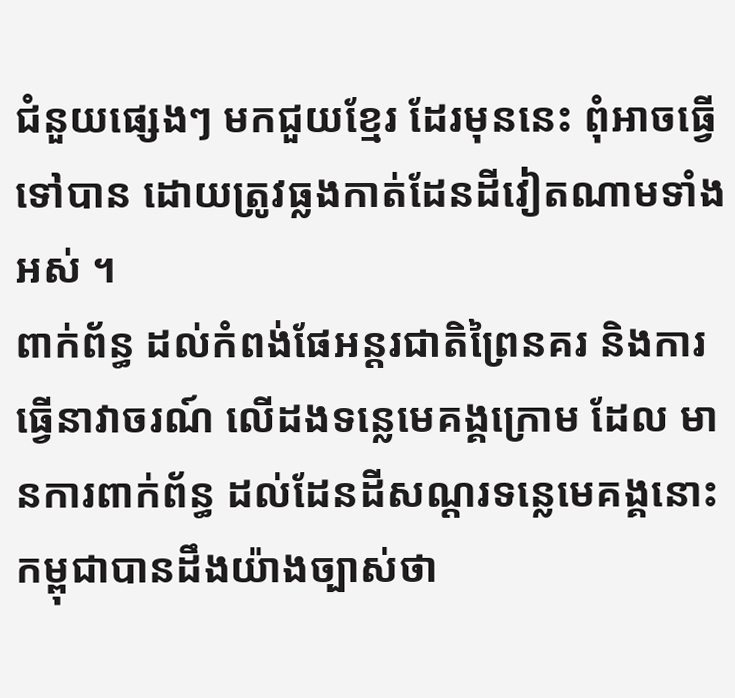ជំនួយផ្សេងៗ មកជួយខ្មែរ ដែរមុននេះ ពុំអាចធ្វើទៅបាន ដោយត្រូវធ្លងកាត់ដែនដីវៀតណាមទាំងអស់ ។
ពាក់ព័ន្ធ ដល់កំពង់ផែអន្តរជាតិព្រៃនគរ និងការធ្វើនាវាចរណ៍ លើដងទន្លេមេគង្គក្រោម ដែល មានការពាក់ព័ន្ធ ដល់ដែនដីសណ្តរទន្លេមេគង្គនោះ កម្ពុជាបានដឹងយ៉ាងច្បាស់ថា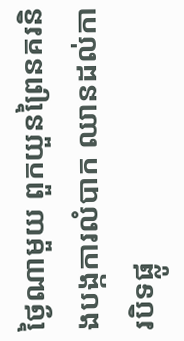ថ្ងៃណាមួយ ពួកយួនព្រៃនគរនិងបង្កការលំបាក ឈានដល់ការបិទផ្លូ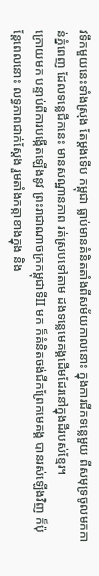វទឹកមួយនេះទាំងស្រុង តែម្តងទើប កម្ពុជា ធ្លាប់មានគំនិតតាំងពីសម័យកាលនោះ ក្នុងការជីកទន្លេមួយ ពីសមុទ្រចូលមកកាន់ភ្នំពេញ ដែលទន្លេជីកនេះ មានសណ្ឋានភាព រត់ស្របទៅតាម ដងទន្លេមេគង្គដើមដែរនៅក្នុងដីរបស់ខ្មែរ។
ក្រោយមក បន្ទាប់ពីការបង្កើតឡើងនូវ ព្រះរាជាណាចក្រកម្ពុជាទីII មក ក៏គំនិតចង់ជីកព្រែកមេគង្គ បានរស់ឡើងវិញ ក៏ប៉ុន្តែពេលនោះ លទ្ធភាពជាក់ស្តែង រួមតាំងកត្កាខាងក្នុង និង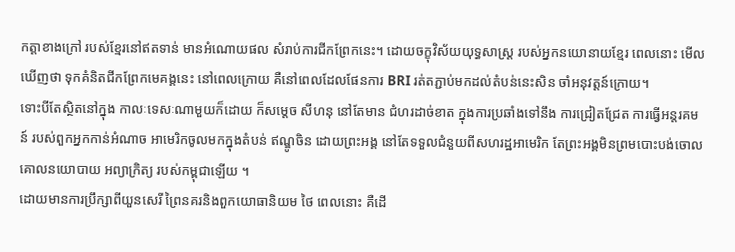កត្តាខាងក្រៅ របស់ខ្មែរនៅឥតទាន់ មានអំណោយផល សំរាប់ការជីកព្រែកនេះ។ ដោយចក្ខុវិស័យយុទ្ធសាស្ត្រ របស់អ្នកនយោនាយខ្មែរ ពេលនោះ មើលឃើញថា ទុកគំនិតជីកព្រែកមេគង្គនេះ នៅពេលក្រោយ គឺនៅពេលដែលផែនការ BRI រត់តភ្ជាប់មកដល់តំបន់នេះសិន ចាំអនុវត្តន៍ក្រោយ។
ទោះបីតែស្ថិតនៅក្នុង កាលៈទេសៈណាមួយក៏ដោយ ក៏សម្តេច សីហនុ នៅតែមាន ជំហរដាច់ខាត ក្នុងការប្រឆាំងទៅនឹង ការជ្រៀតជ្រែត ការធ្វើអន្តរគមន៍ របស់ពួកអ្នកកាន់អំណាច អាមេរិកចូលមកក្នុងតំបន់ ឥណ្ឌូចិន ដោយព្រះអង្គ នៅតែទទួលជំនួយពីសហរដ្ឋអាមេរិក តែព្រះអង្គមិនព្រមបោះបង់ចោល គោលនយោបាយ អព្យាក្រិត្យ របស់កម្ពុជាឡើយ ។
ដោយមានការប្រឹក្សាពីយួនសេរី ព្រៃនគរនិងពួកយោធានិយម ថៃ ពេលនោះ គឺដើ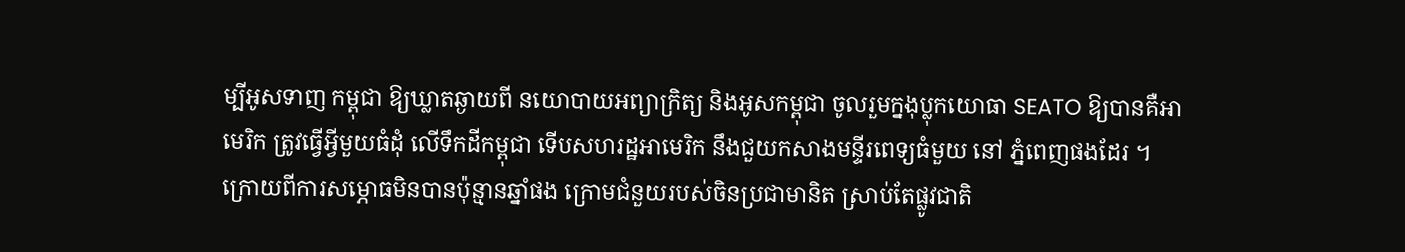ម្បីអូសទាញ កម្ពុជា ឱ្យឃ្លាតឆ្ងាយពី នយោបាយអព្យាក្រិត្យ និងអូសកម្ពុជា ចូលរួមក្នងុប្លុកយោធា SEATO ឱ្យបានគឺអាមេរិក ត្រូវធ្វើអ្វីមួយធំដុំ លើទឹកដីកម្ពុជា ទើបសហរដ្ឋអាមេរិក នឹងជួយកសាងមន្ទីរពេទ្យធំមួយ នៅ ភ្នំពេញផងដែរ ។
ក្រោយពីការសម្ភោធមិនបានប៉ុន្មានឆ្នាំផង ក្រោមជំនួយរបស់ចិនប្រជាមានិត ស្រាប់តែផ្លូវជាតិ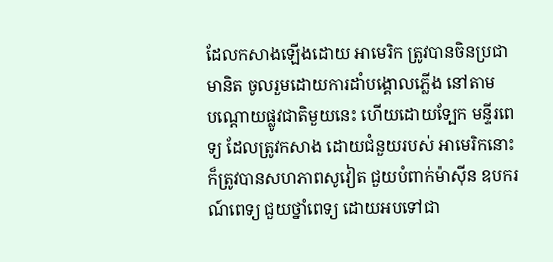ដែលកសាងឡើងដោយ អាមេរិក ត្រូវបានចិនប្រជាមានិត ចូលរួមដោយការដាំបង្គោលភ្លើង នៅតាម
បណ្តោយផ្លូវជាតិមួយនេះ ហើយដោយទ្បែក មន្ទីរពេទ្យ ដែលត្រូវកសាង ដោយជំនួយរបស់ អាមេរិកនោះ ក៏ត្រូវបានសហភាពសូវៀត ជួយបំពាក់ម៉ាស៊ីន ឧបករណ៍ពេទ្យ ជួយថ្នាំពេទ្យ ដោយអបទៅជា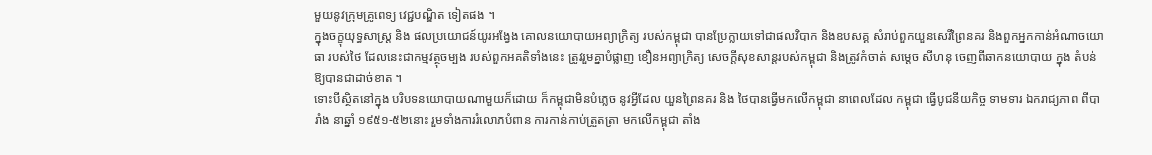មួយនូវក្រុមគ្រូពេទ្យ វេជ្ជបណ្ឌិត ទៀតផង ។
ក្នុងចក្ខុយុទ្ធសាស្ត្រ និង ផលប្រយោជន៍យូរអង្វែង គោលនយោបាយអព្យាក្រិត្យ របស់កម្ពុជា បានប្រែក្លាយទៅជាផលវិបាក និងឧបសគ្គ សំរាប់ពួកយួនសេរីព្រៃនគរ និងពួកអ្នកកាន់អំណាចយោធា របស់ថៃ ដែលនេះជាកម្មវត្ថុចម្បង របស់ពួកអគតិទាំងនេះ ត្រូវរួមគ្នាបំផ្លាញ ខឿនអព្យាក្រិត្យ សេចក្តីសុខសាន្តរបស់កម្ពុជា និងត្រូវកំចាត់ សម្តេច សីហនុ ចេញពីឆាកនយោបាយ ក្នុង តំបន់ ឱ្យបានជាដាច់ខាត ។
ទោះបីស្ថិតនៅក្នុង បរិបទនយោបាយណាមួយក៏ដោយ ក៏កម្ពុជាមិនបំភ្លេច នូវអ្វីដែល យួនព្រៃនគរ និង ថៃបានធ្វើមកលើកម្ពុជា នាពេលដែល កម្ពុជា ធ្វើបូជនីយកិច្ច ទាមទារ ឯករាជ្យភាព ពីបារាំង នាឆ្នាំ ១៩៥១-៥២នោះ រួមទាំងការរំលោភបំពាន ការកាន់កាប់ត្រួតត្រា មកលើកម្ពុជា តាំង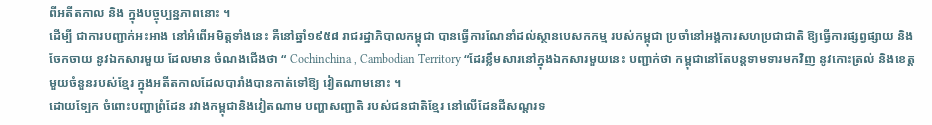ពីអតីតកាល និង ក្នុងបច្ចុប្បន្នភាពនោះ ។
ដើម្បី ជាការបញ្ជាក់អះអាង នៅអំពើអមិត្តទាំងនេះ គឺនៅឆ្នាំ១៩៥៨ រាជរដ្នាភិបាលកម្ពុជា បានធ្វើការណែនាំដល់ស្ថានបេសកកម្ម របស់កម្ពុជា ប្រចាំនៅអង្គការសហប្រជាជាតិ ឱ្យធ្វើការផ្សព្វផ្សាយ និងចែកចាយ នូវឯកសារមួយ ដែលមាន ចំណងជើងថា “ Cochinchina , Cambodian Territory “ដែរខ្លឹមសារនៅក្នុងឯកសារមួយនេះ បញ្ជាក់ថា កម្ពុជានៅតែបន្តទាមទារមកវិញ នូវកោះត្រល់ និងខេត្តមួយចំនួនរបស់ខ្មែរ ក្នុងអតីតកាលដែលបារាំងបានកាត់ទៅឱ្យ វៀតណាមនោះ ។
ដោយទ្បែក ចំពោះបញ្ហាព្រំដែន រវាងកម្ពុជានិងវៀតណាម បញ្ហាសញ្ជាតិ របស់ជនជាតិខ្មែរ នៅលើដែនដីសណ្តរទ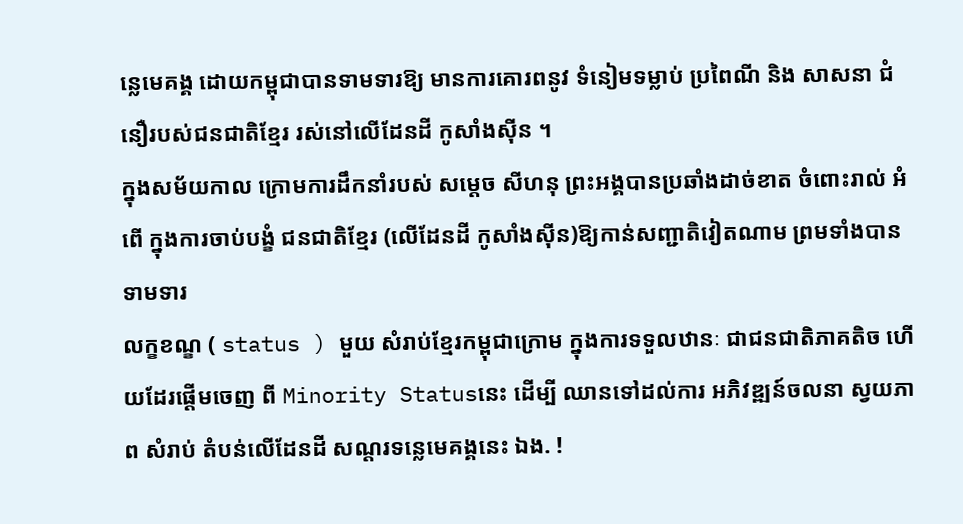ន្លេមេគង្គ ដោយកម្ពុជាបានទាមទារឱ្យ មានការគោរពនូវ ទំនៀមទម្លាប់ ប្រពៃណី និង សាសនា ជំនឿរបស់ជនជាតិខ្មែរ រស់នៅលើដែនដី កូសាំងស៊ីន ។
ក្នុងសម័យកាល ក្រោមការដឹកនាំរបស់ សម្តេច សីហនុ ព្រះអង្គបានប្រឆាំងដាច់ខាត ចំពោះរាល់ អំពើ ក្នុងការចាប់បង្ខំ ជនជាតិខ្មែរ (លើដែនដី កូសាំងស៊ីន)ឱ្យកាន់សញ្ជាតិវៀតណាម ព្រមទាំងបានទាមទារ
លក្ខខណ្ខ ( status ) មួយ សំរាប់ខ្មែរកម្ពុជាក្រោម ក្នុងការទទួលឋានៈ ជាជនជាតិភាគតិច ហើយដែរផ្ដើមចេញ ពី Minority Statusនេះ ដើម្បី ឈានទៅដល់ការ អភិវឌ្ឍន៍ចលនា ស្វយភាព សំរាប់ តំបន់លើដែនដី សណ្តរទន្លេមេគង្គនេះ ឯង. !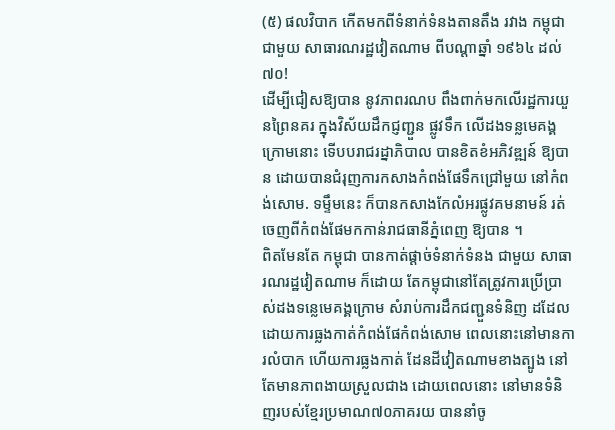(៥) ផលវិបាក កើតមកពីទំនាក់ទំនងតានតឹង រវាង កម្ពុជាជាមួយ សាធារណរដ្ឋវៀតណាម ពីបណ្តាឆ្នាំ ១៩៦៤ ដល់ ៧០!
ដើម្បីជៀសឱ្យបាន នូវភាពរណប ពឹងពាក់មកលើរដ្ឋការយួនព្រៃនគរ ក្នុងវិស័យដឹកជ្ញញ្ជួន ផ្លូវទឹក លើដងទន្លមេគង្គក្រោមនោះ ទើបបរាជរដ្នាភិបាល បានខិតខំអភិវឌ្ឍន៍ ឱ្យបាន ដោយបានជំរុញការកសាងកំពង់ផែទឹកជ្រៅមួយ នៅកំពង់សោម. ទម្ទឹមនេះ ក៏បានកសាងកែលំអរផ្លូវគមនាមន៍ រត់ចេញពីកំពង់ផែមកកាន់រាជធានីភ្នំពេញ ឱ្យបាន ។
ពិតមែនតែ កម្ពុជា បានកាត់ផ្តាច់ទំនាក់ទំនង ជាមួយ សាធារណរដ្ឋវៀតណាម ក៏ដោយ តែកម្ពុជានៅតែត្រូវការប្រើប្រាស់ដងទន្លេមេគង្គក្រោម សំរាប់ការដឹកជញ្ជួនទំនិញ ដដែល ដោយការធ្លងកាត់កំពង់ផែកំពង់សោម ពេលនោះនៅមានការលំបាក ហើយការធ្លងកាត់ ដែនដីវៀតណាមខាងត្បូង នៅតែមានភាពងាយស្រួលជាង ដោយពេលនោះ នៅមានទំនិញរបស់ខ្មែរប្រមាណ៧០ភាគរយ បាននាំចូ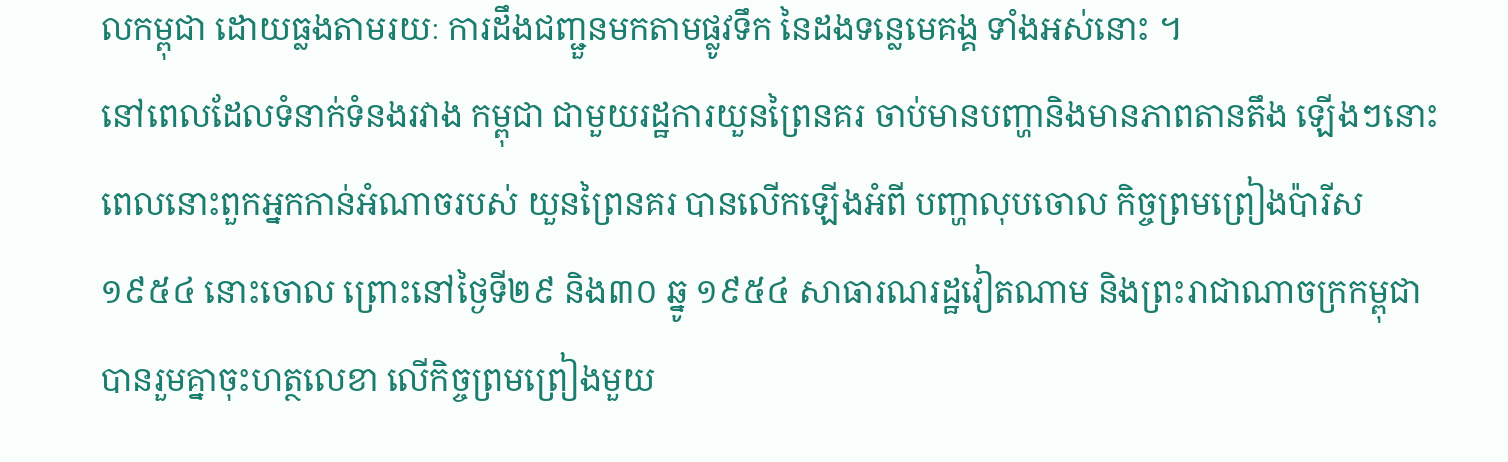លកម្ពុជា ដោយធ្លងតាមរយៈ ការដឹងជញ្ជួនមកតាមផ្លូវទឹក នៃដងទន្លេមេគង្គ ទាំងអស់នោះ ។
នៅពេលដែលទំនាក់ទំនងរវាង កម្ពុជា ជាមួយរដ្ឋការយួនព្រៃនគរ ចាប់មានបញ្ហានិងមានភាពតានតឹង ឡើងៗនោះ ពេលនោះពួកអ្នកកាន់អំណាចរបស់ យួនព្រៃនគរ បានលើកឡើងអំពី បញ្ហាលុបចោល កិច្ចព្រមព្រៀងប៉ារីស ១៩៥៤ នោះចោល ព្រោះនៅថ្ងៃទី២៩ និង៣០ ឆ្នូ ១៩៥៤ សាធារណរដ្ឋវៀតណាម និងព្រះរាជាណាចក្រកម្ពុជា បានរួមគ្នាចុះហត្ថលេខា លើកិច្ចព្រមព្រៀងមួយ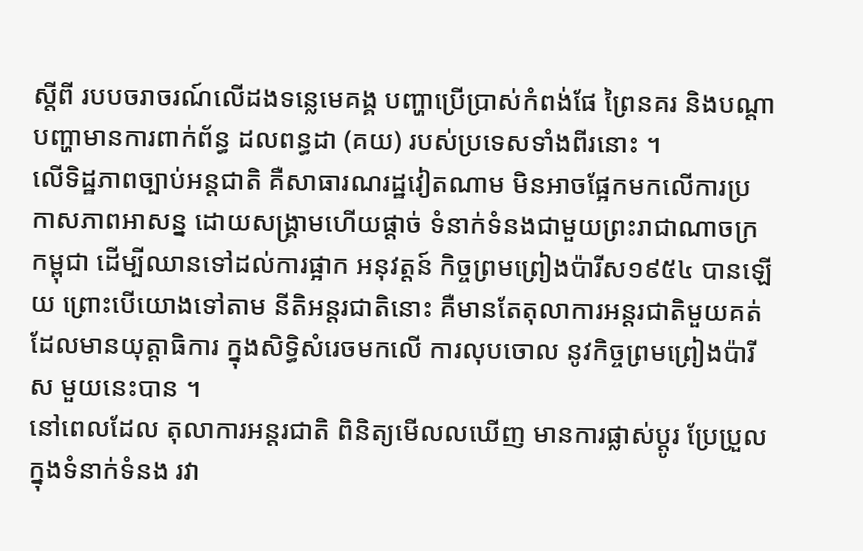ស្តីពី របបចរាចរណ៍លើដងទន្លេមេគង្គ បញ្ហាប្រើប្រាស់កំពង់ផែ ព្រៃនគរ និងបណ្តាបញ្ហាមានការពាក់ព័ន្ធ ដលពន្ធដា (គយ) របស់ប្រទេសទាំងពីរនោះ ។
លើទិដ្ឋភាពច្បាប់អន្តជាតិ គឺសាធារណរដ្ឋវៀតណាម មិនអាចផ្អែកមកលើការប្រកាសភាពអាសន្ន ដោយសង្គ្រាមហើយផ្តាច់ ទំនាក់ទំនងជាមួយព្រះរាជាណាចក្រកម្ពុជា ដើម្បីឈានទៅដល់ការផ្អាក អនុវត្តន៍ កិច្ចព្រមព្រៀងប៉ារីស១៩៥៤ បានឡើយ ព្រោះបើយោងទៅតាម នីតិអន្តរជាតិនោះ គឺមានតែតុលាការអន្តរជាតិមួយគត់ ដែលមានយុត្តាធិការ ក្នុងសិទ្ធិសំរេចមកលើ ការលុបចោល នូវកិច្ចព្រមព្រៀងប៉ារីស មួយនេះបាន ។
នៅពេលដែល តុលាការអន្តរជាតិ ពិនិត្យមើលលឃើញ មានការផ្លាស់ប្តូរ ប្រែប្រួលក្នុងទំនាក់ទំនង រវា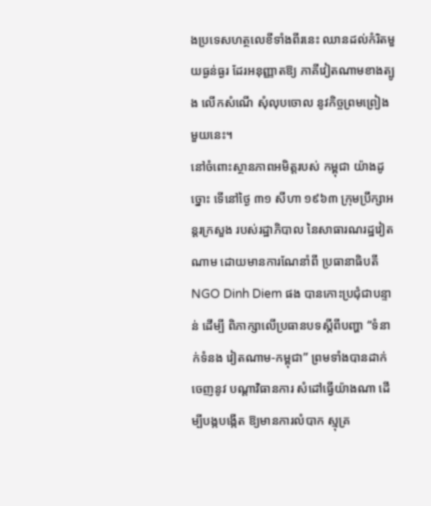ងប្រទេសហត្ថលេខីទាំងពីរនេះ ឈានដល់កំរិតមួយធ្ងន់ធ្ងរ ដែរអនុញ្ញាតឱ្យ ភាគីវៀតណាមខាងត្បូង លើកសំណើ សុំលុបចោល នូវកិច្ចព្រមព្រៀង មួយនេះ។
នៅចំពោះស្ថានភាពអមិត្តរបស់ កម្ពុជា យ៉ាងដូច្នោះ ទើនៅថ្ងៃ ៣១ សីហា ១៩៦៣ ក្រុមប្រឹក្សាអន្តរក្រសួង របស់រដ្ឋាភិបាល នៃសាធារណរដ្ឋវៀតណាម ដោយមានការណែនាំពី ប្រធានាធិបតី NGO Dinh Diem ផង បានកោះប្រជុំជាបន្ទាន់ ដើម្បី ពិភាក្សាលើប្រធានបទស្តីពីបញ្ហា “ទំនាក់ទំនង វៀតណាម-កម្ពុជា” ព្រមទាំងបានដាក់ចេញនូវ បណ្តាវិធានការ សំដៅធ្វើយ៉ាងណា ដើម្បីបង្កបង្កើត ឱ្យមានការលំបាក ស្មុគ្រ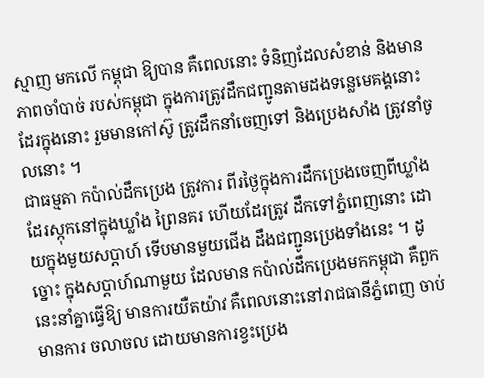ស្មាញ មកលើ កម្ពុជា ឱ្យបាន គឺពេលនោះ ទំនិញដែលសំខាន់ និងមានភាពចាំបាច់ របស់កម្ពុជា ក្នុងការត្រូវដឹកជញ្ជូនតាមដងទន្លេមេគង្គនោះ ដែរក្នុងនោះ រួមមានកៅស៊ូ ត្រូវដឹកនាំចេញទៅ និងប្រេងសាំង ត្រូវនាំចូលនោះ ។
ជាធម្មតា កប៉ាល់ដឹកប្រេង ត្រូវការ ពីរថ្ងៃក្នុងការដឹកប្រេងចេញពីឃ្លាំង ដែរស្កុកនៅក្នុងឃ្លាំង ព្រៃនគរ ហើយដែរត្រូវ ដឹកទៅភ្នំពេញនោះ ដោយក្នុងមួយសប្តាហ៍ ទើបមានមួយជើង ដឹងជញ្ជូនប្រេងទាំងនេះ ។ ដូច្នោះ ក្នុងសប្តាហ៍ណាមួយ ដែលមាន កប៉ាល់ដឹកប្រេងមកកម្ពុជា គឺពួកនេះនាំគ្នាធ្វើឱ្យ មានការយឺតយ៉ាវ គឺពេលនោះនៅរាជធានីភ្នំពេញ ចាប់មានការ ចលាចល ដោយមានការខ្វះប្រេង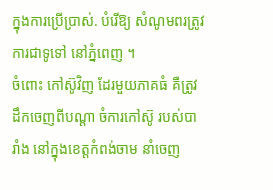ក្នុងការប្រើប្រាស់. បំរើឱ្យ សំណូមពរត្រូវការជាទូទៅ នៅភ្នំពេញ ។
ចំពោះ កៅស៊ូវិញ ដែរមួយភាគធំ គឺត្រូវដឹកចេញពីបណ្តា ចំការកៅស៊ូ របស់បារាំង នៅក្នុងខេត្តកំពង់ចាម នាំចេញ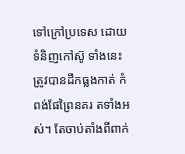ទៅក្រៅប្រទេស ដោយទំនិញកៅស៊ូ ទាំងនេះត្រូវបានដឹកធ្លងកាត់ កំពង់ផែព្រៃនគរ តទាំងអស់។ តែចាប់តាំងពីពាក់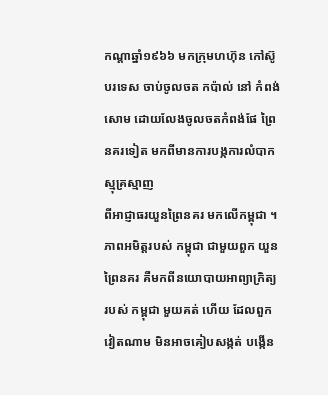កណ្តាឆ្នាំ១៩៦៦ មកក្រុមហហ៊ុន កៅស៊ូ បរទេស ចាប់ចូលចត កប៉ាល់ នៅ កំពង់សោម ដោយលែងចូលចតកំពង់ផែ ព្រៃនគរទៀត មកពីមានការបង្កការលំបាក ស្មុគ្រស្មាញ
ពីអាជ្ញាធរយួនព្រៃនគរ មកលើកម្ពុជា ។
ភាពអមិត្តរបស់ កម្ពុជា ជាមួយពួក យួនព្រៃនគរ គឺមកពីនយោបាយអាព្យាក្រិត្យ របស់ កម្ពុជា មួយគត់ ហើយ ដែលពួកវៀតណាម មិនអាចគៀបសង្កត់ បង្កើន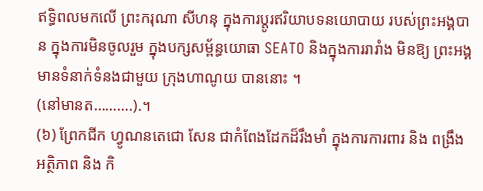ឥទ្ធិពលមកលើ ព្រះករុណា សីហនុ ក្នុងការប្តូរឥរិយាបទនយោបាយ របស់ព្រះអង្គបាន ក្នុងការមិនចូលរួម ក្នុងបក្សសម្ព័ន្ធយោធា SEATO និងក្នុងការរារាំង មិនឱ្យ ព្រះអង្គមានទំនាក់ទំនងជាមួយ ក្រុងហាណូយ បាននោះ ។
(នៅមានត……….).។
(៦) ព្រែកជីក ហ្វូណនតេជោ សែន ជាកំពែងដែកដ៏រឹងមាំ ក្នុងការការពារ និង ពង្រឹង អត្ថិភាព និង កិ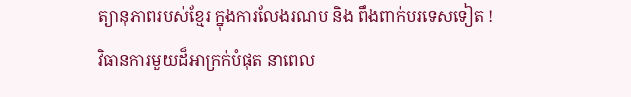ត្យានុភាពរបស់ខ្មែរ ក្នុងការលែងរណប និង ពឹងពាក់បរទេសទៀត !
វិធានការមួយដ៏អាក្រក់បំផុត នាពេល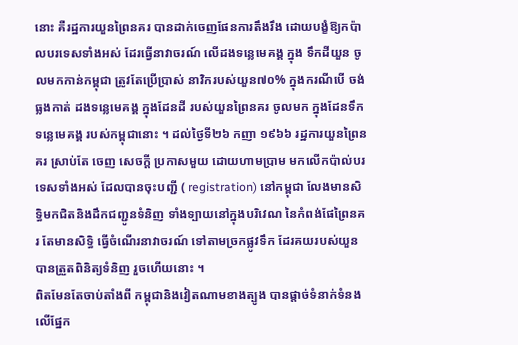នោះ គឺរដ្ឋការយួនព្រៃនគរ បានដាក់ចេញផែនការតឹងរឹង ដោយបង្ខំឱ្យកប៉ាលបរទេសទាំងអស់ ដែរធ្វើនាវាចរណ៍ លើដងទន្លេមេគង្គ ក្នុង ទឹកដីយួន ចូលមកកាន់កម្ពុជា ត្រូវតែប្រើប្រាស់ នាវិករបស់យួន៧០% ក្នុងករណីបើ ចង់ធ្លងកាត់ ដងទន្លេមេគង្គ ក្នុងដែនដី របស់យួនព្រៃនគរ ចូលមក ក្នុងដែនទឹកទន្លេមេគង្គ របស់កម្ពុជានោះ ។ ដល់ថ្ងៃទី២៦ កញា ១៩៦៦ រដ្ឋការយួនព្រៃនគរ ស្រាប់តែ ចេញ សេចក្តី ប្រកាសមួយ ដោយហាមប្រាម មកលើកប៉ាល់បរទេសទាំងអស់ ដែលបានចុះបញ្ជី ( registration) នៅកម្ពុជា លែងមានសិទ្ធិមកជិតនិងដឹកជញ្ជូនទំនិញ ទាំងទ្បាយនៅក្នុងបរិវេណ នៃកំពង់ផែព្រៃនគរ តែមានសិទ្ធិ ធ្វើចំណើរនាវាចរណ៍ ទៅតាមច្រកផ្លូវទឹក ដែរគយរបស់យួន បានត្រួតពិនិត្យទំនិញ រួចហើយនោះ ។
ពិតមែនតែចាប់តាំងពី កម្ពុជានិងវៀតណាមខាងត្បូង បានផ្តាច់ទំនាក់ទំនងលើផ្នែក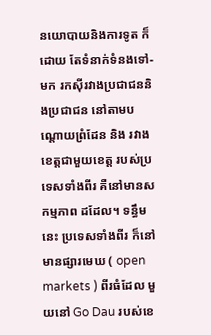នយោបាយនិងការទូត ក៏ដោយ តែទំនាក់ទំនងទៅ-មក រកស៊ីរវាងប្រជាជននិងប្រជាជន នៅតាមបណ្តោយព្រំដែន និង រវាងខេត្តជាមួយខេត្ត របស់ប្រទេសទាំងពីរ គឺនៅមានសកម្មភាព ដដែល។ ទន្ធឹមនេះ ប្រទេសទាំងពីរ ក៏នៅមានផ្សារមេឃ ( open markets ) ពីរធំដែល មួយនៅ Go Dau របស់ខេ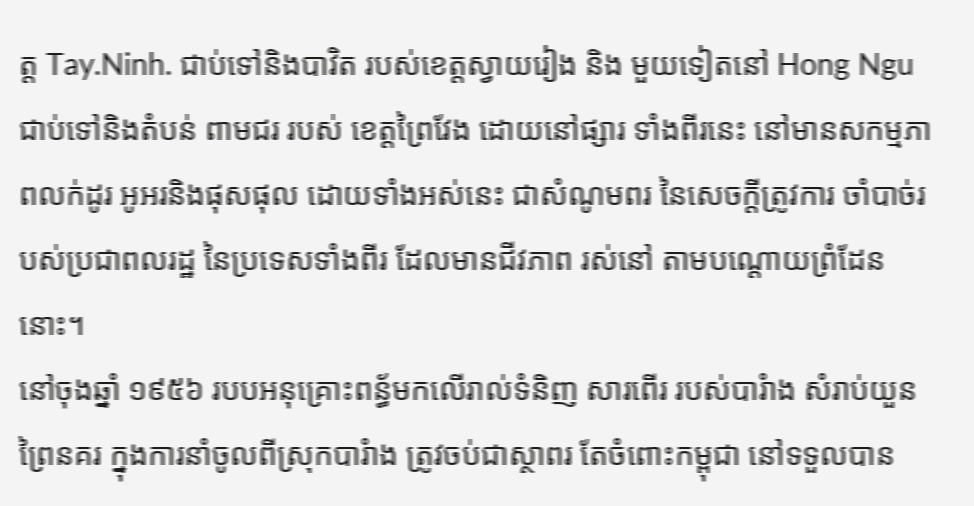ត្ត Tay.Ninh. ជាប់ទៅនិងបាវិត របស់ខេត្តស្វាយរៀង និង មួយទៀតនៅ Hong Ngu ជាប់ទៅនិងតំបន់ ពាមជរ របស់ ខេត្តព្រៃវែង ដោយនៅផ្សារ ទាំងពីរនេះ នៅមានសកម្មភាពលក់ដូរ អូអរនិងផុសផុល ដោយទាំងអស់នេះ ជាសំណូមពរ នៃសេចក្តីត្រូវការ ចាំបាច់របស់ប្រជាពលរដ្ឋ នៃប្រទេសទាំងពីរ ដែលមានជីវភាព រស់នៅ តាមបណ្តោយព្រំដែននោះ។
នៅចុងឆ្នាំ ១៩៥៦ របបអនុគ្រោះពន្ធ័មកលើរាល់ទំនិញ សារពើរ របស់បារំាង សំរាប់យួនព្រៃនគរ ក្នុងការនាំចូលពីស្រុកបារំាង ត្រូវចប់ជាស្ថាពរ តែចំពោះកម្ពុជា នៅទទួលបាន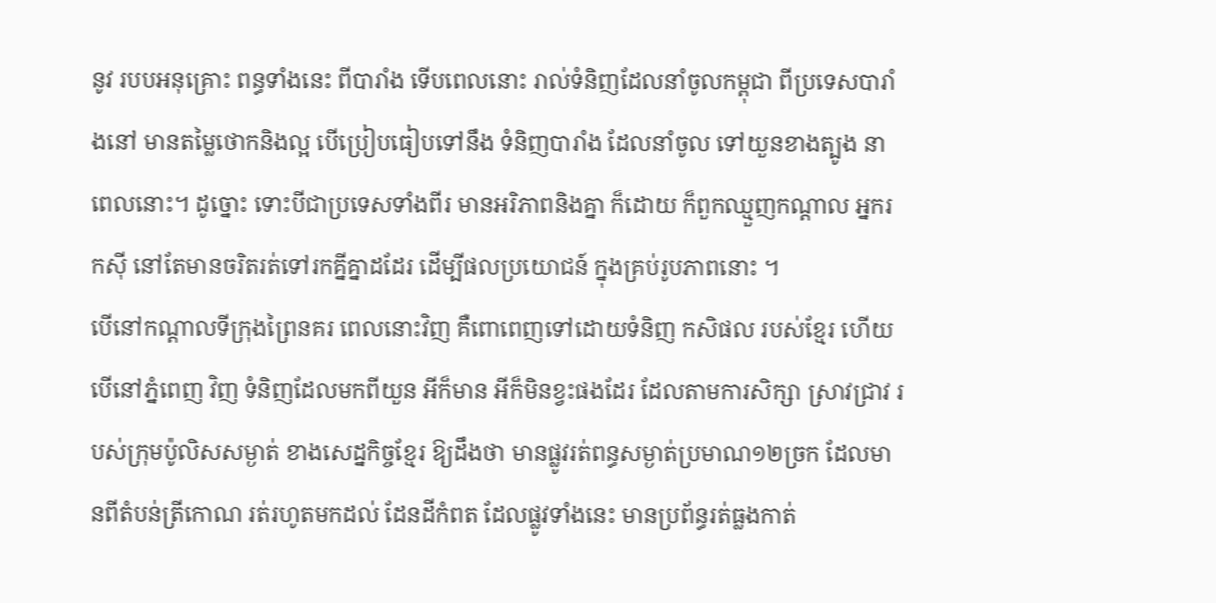នូវ របបអនុគ្រោះ ពន្ធទាំងនេះ ពីបារាំង ទើបពេលនោះ រាល់ទំនិញដែលនាំចូលកម្ពុជា ពីប្រទេសបារាំងនៅ មានតម្លៃថោកនិងល្អ បើប្រៀបធៀបទៅនឹង ទំនិញបារាំង ដែលនាំចូល ទៅយួនខាងត្បូង នាពេលនោះ។ ដូច្នោះ ទោះបីជាប្រទេសទាំងពីរ មានអរិភាពនិងគ្នា ក៏ដោយ ក៏ពួកឈ្មួញកណ្តាល អ្នករកស៊ី នៅតែមានចរិតរត់ទៅរកគ្នីគ្នាដដែរ ដើម្បីផលប្រយោជន៍ ក្នុងគ្រប់រូបភាពនោះ ។
បើនៅកណ្តាលទីក្រុងព្រៃនគរ ពេលនោះវិញ គឺពោពេញទៅដោយទំនិញ កសិផល របស់ខ្មែរ ហើយ បើនៅភ្នំពេញ វិញ ទំនិញដែលមកពីយួន អីក៏មាន អីក៏មិនខ្វះផងដែរ ដែលតាមការសិក្សា ស្រាវជ្រាវ របស់ក្រុមប៉ូលិសសម្ងាត់ ខាងសេដ្នកិច្ចខ្មែរ ឱ្យដឹងថា មានផ្លូវរត់ពន្ធសម្ងាត់ប្រមាណ១២ច្រក ដែលមានពីតំបន់ត្រីកោណ រត់រហូតមកដល់ ដែនដីកំពត ដែលផ្លូវទាំងនេះ មានប្រព័ន្ធរត់ធ្លងកាត់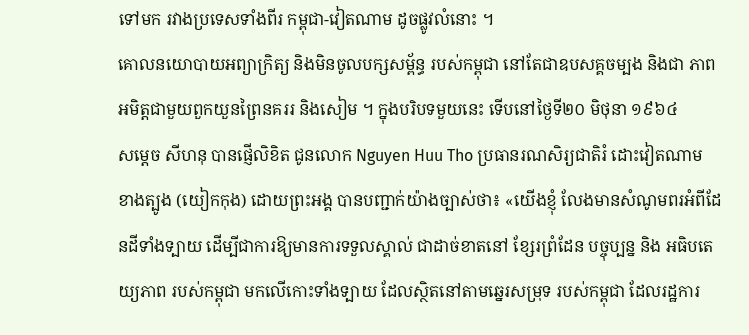ទៅមក រវាងប្រទេសទាំងពីរ កម្ពុជា-វៀតណាម ដូចផ្លូវលំនោះ ។
គោលនយោបាយអព្យាក្រិត្យ និងមិនចូលបក្សសម្ព័ន្ធ របស់កម្ពុជា នៅតែជាឧបសគ្គចម្បង និងជា ភាពអមិត្តជាមួយពួកយួនព្រៃនគររ និងសៀម ។ ក្នុងបរិបទមួយនេះ ទើបនៅថ្ងៃទី២០ មិថុនា ១៩៦៤
សម្តេច សីហនុ បានផ្ញើលិខិត ជូនលោក Nguyen Huu Tho ប្រធានរណសិរ្យជាតិរំ ដោះវៀតណាម ខាងត្បូង (យៀកកុង) ដោយព្រះអង្គ បានបញ្ជាក់យ៉ាងច្បាស់ថា៖ «យើងខ្ញុំ លែងមានសំណូមពរអំពីដែនដីទាំងទ្បាយ ដើម្បីជាការឱ្យមានការទទួលស្គាល់ ជាដាច់ខាតនៅ ខ្សែរព្រំដែន បច្ចុប្បន្ន និង អធិបតេយ្យភាព របស់កម្ពុជា មកលើកោះទាំងទ្បាយ ដែលស្ថិតនៅតាមឆ្នេរសមុ្រទ របស់កម្ពុជា ដែលរដ្ឋការ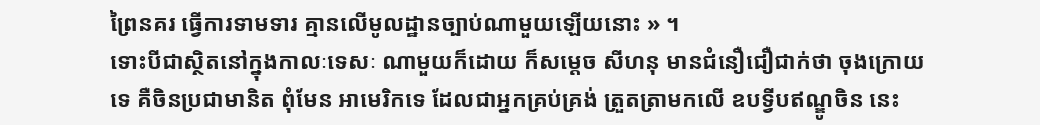ព្រៃនគរ ធ្វើការទាមទារ គ្មានលើមូលដ្ឋានច្បាប់ណាមួយឡើយនោះ » ។
ទោះបីជាស្ថិតនៅក្នុងកាលៈទេសៈ ណាមួយក៏ដោយ ក៏សម្តេច សីហនុ មានជំនឿជឿជាក់ថា ចុងក្រោយ ទេ គឺចិនប្រជាមានិត ពុំមែន អាមេរិកទេ ដែលជាអ្នកគ្រប់គ្រង់ ត្រួតត្រាមកលើ ឧបទ្វីបឥណ្ឌូចិន នេះ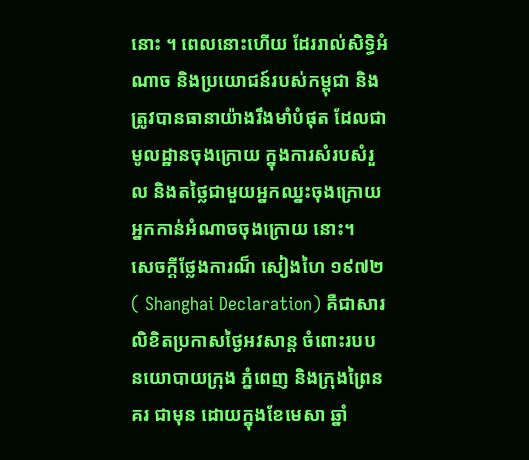នោះ ។ ពេលនោះហើយ ដែររាល់សិទ្ធិអំណាច និងប្រយោជន៍របស់កម្ពុជា និងត្រូវបានធានាយ៉ាងរឹងមាំបំផុត ដែលជាមូលដ្ឋានចុងក្រោយ ក្នុងការសំរបសំរួល និងតថ្លៃជាមួយអ្នកឈ្នះចុងក្រោយ អ្នកកាន់អំណាចចុងក្រោយ នោះ។
សេចក្តីថ្លែងការណ៏ សៀងហៃ ១៩៧២ ( Shanghai Declaration) គឺជាសារលិខិតប្រកាសថ្ងៃអវសាន្ត ចំពោះរបប នយោបាយក្រុង ភ្នំពេញ និងក្រុងព្រៃនគរ ជាមុន ដោយក្នុងខែមេសា ឆ្នាំ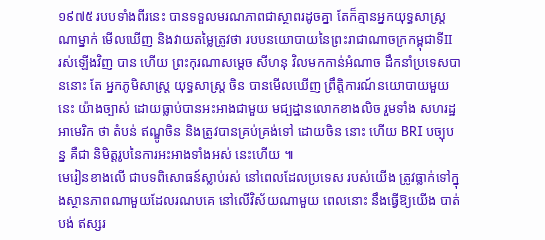១៩៧៥ របបទាំងពីរនេះ បានទទួលមរណភាពជាស្ថាពរដូចគ្នា តែក៏គ្មានអ្នកយុទ្ធសាស្ត្រណាម្នាក់ មើលឃើញ និងវាយតម្លៃត្រូវថា របបនយោបាយនៃព្រះរាជាណាចក្រកម្ពុជាទីII រស់ឡើងវិញ បាន ហើយ ព្រះកុរណាសម្តេច សីហនុ វិលមកកាន់អំណាច ដឹកនាំប្រទេសបាននោះ តែ អ្នកភូមិសាស្ត្រ យុទ្ធសាស្ត្រ ចិន បានមើលឃើញ ព្រឹត្តិការណ៍នយោបាយមួយនេះ យ៉ាងច្បាស់ ដោយធ្លាប់បានអះអាងជាមួយ មជ្បដ្ឋានលោកខាងលិច រួមទាំង សហរដ្ឋអាមេរិក ថា តំបន់ ឥណ្ឌូចិន និងត្រូវបានគ្រប់គ្រង់ទៅ ដោយចិន នោះ ហើយ BRI បច្បុបន្ន គឺជា និមិត្តរូបនៃការអះអាងទាំងអស់ នេះហើយ ៕
មេរៀនខាងលើ ជាបទពិសោធន៍ស្លាប់រស់ នៅពេលដែលប្រទេស របស់យើង ត្រូវធ្លាក់ទៅក្នុងស្ថានភាពណាមួយដែលរណបគេ នៅលើវិស័យណាមួយ ពេលនោះ នឹងធ្វើឱ្យយើង បាត់បង់ ឥស្សរ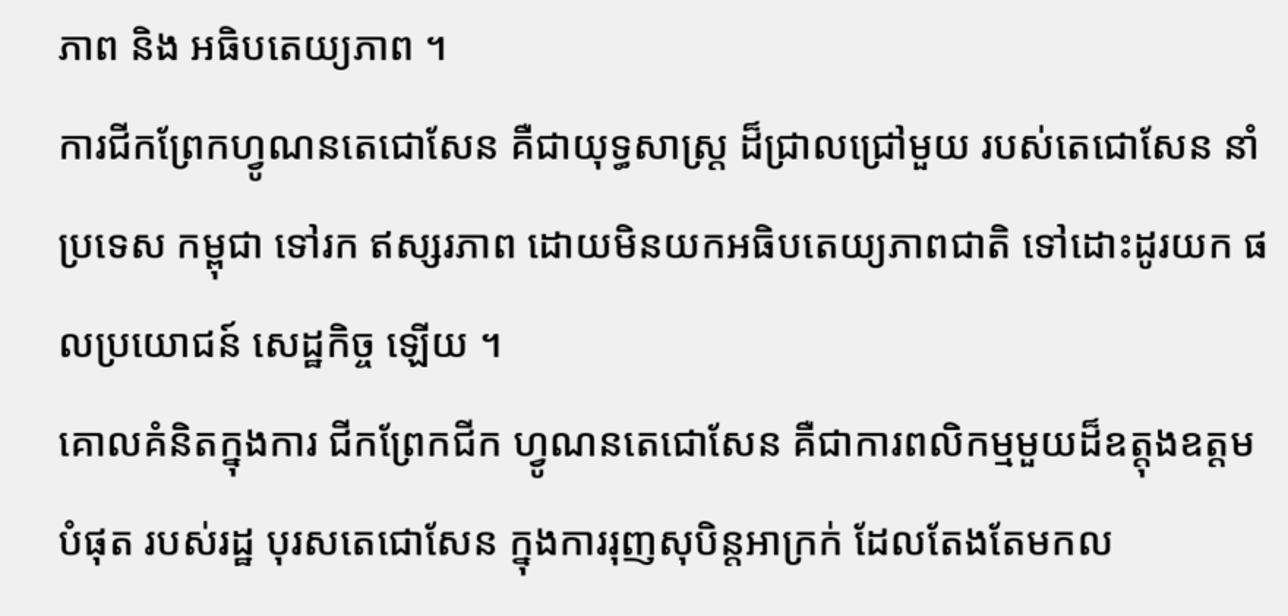ភាព និង អធិបតេយ្យភាព ។
ការជីកព្រែកហ្វូណនតេជោសែន គឺជាយុទ្ធសាស្រ្ត ដ៏ជ្រាលជ្រៅមួយ របស់តេជោសែន នាំប្រទេស កម្ពុជា ទៅរក ឥស្សរភាព ដោយមិនយកអធិបតេយ្យភាពជាតិ ទៅដោះដូរយក ផលប្រយោជន៍ សេដ្ឋកិច្ច ឡើយ ។
គោលគំនិតក្នុងការ ជីកព្រែកជីក ហ្វូណនតេជោសែន គឺជាការពលិកម្មមួយដ៏ឧត្តុងឧត្តមបំផុត របស់រដ្ឋ បុរសតេជោសែន ក្នុងការរុញសុបិន្តអាក្រក់ ដែលតែងតែមកល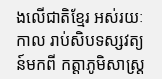ងលើជាតិខ្មែរ អស់រយៈកាល រាប់សិបទស្សវត្យន៍មកពី កត្តាភូមិសាស្ត្រ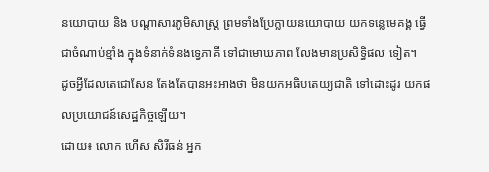នយោបាយ និង បណ្តាសារភូមិសាស្ត្រ ព្រមទាំងប្រែក្លាយនយោបាយ យកទន្លេមេគង្គ ធ្វើជាចំណាប់ខ្មាំង ក្នុងទំនាក់ទំនងទ្វេភាគី ទៅជាមោឃភាព លែងមានប្រសិទ្ធិផល ទៀត។
ដូចអ្វីដែលតេជោសែន តែងតែបានអះអាងថា មិនយកអធិបតេយ្យជាតិ ទៅដោះដូរ យកផលប្រយោជន៍សេដ្ឋកិច្ចឡើយ។
ដោយ៖ លោក ហើស សិរីធន់ អ្នក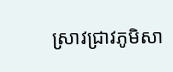ស្រាវជ្រាវភូមិសា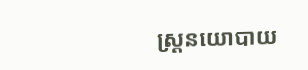ស្រ្តនយោបាយ